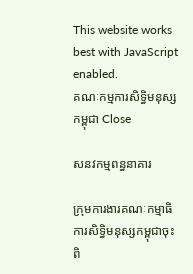This website works best with JavaScript enabled.
គណៈកម្មការសិទ្ធិមនុស្សកម្ពុជា Close

សនវកម្មពន្ធនាគារ

ក្រុមការងារគណៈកម្មាធិការសិទ្ធិមនុស្សកម្ពុជាចុះពិ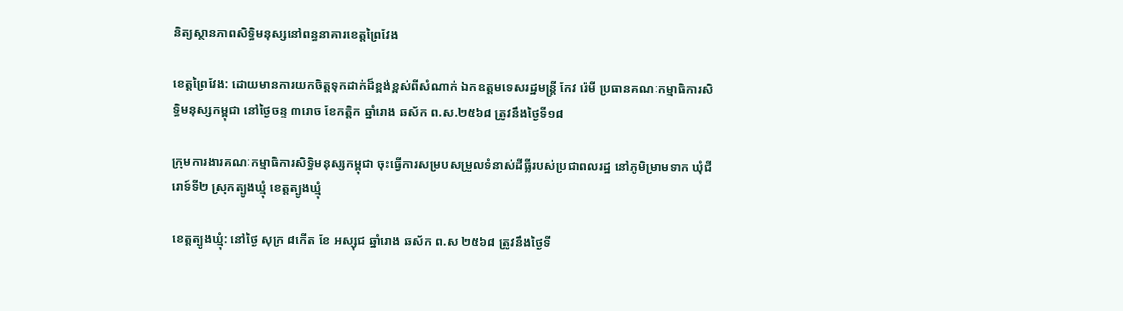និត្យស្ថានភាពសិទ្ធិមនុស្សនៅពន្ធនាគារខេត្តព្រៃវែង

ខេត្តព្រៃវែង: ដោយមានការយកចិត្តទុកដាក់ដ៏ខ្ពង់ខ្ពស់ពីសំណាក់ ឯកឧត្តមទេសរដ្ឋមន្ត្រី កែវ រ៉េមី ប្រធានគណៈកម្មាធិការសិទ្ធិមនុស្សកម្ពុជា នៅថ្ងៃចន្ទ ៣រោច ខែកត្តិក ឆ្នាំរោង ឆស័ក ព.ស.២៥៦៨ ត្រូវនឹងថ្ងៃទី១៨

ក្រុមការងារគណៈកម្មាធិការសិទ្ធិមនុស្សកម្ពុជា ចុះធ្វើការសម្របសម្រួលទំនាស់ដីធ្លីរបស់ប្រជាពលរដ្ឋ នៅភូមិម្រាមទាក ឃុំជីរោទ៍ទី២ ស្រុកត្បូងឃ្មុំ ខេត្តត្បូងឃ្មុំ

ខេត្តត្បូងឃ្មុំ: នៅថ្ងៃ សុក្រ ៨កើត ខែ អស្សុជ ឆ្នាំរោង ឆស័ក ព.ស ២៥៦៨ ត្រូវនឹងថ្ងៃទី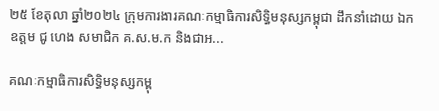២៥ ខែតុលា ឆ្នាំ២០២៤ ក្រុមការងារគណៈកម្មាធិការសិទ្ធិមនុស្សកម្ពុជា ដឹកនាំដោយ ឯកឧត្តម ជូ ហេង សមាជិក គ.ស.ម.ក និងជាអ...

គណៈកម្មាធិការសិទ្ធិមនុស្សកម្ពុ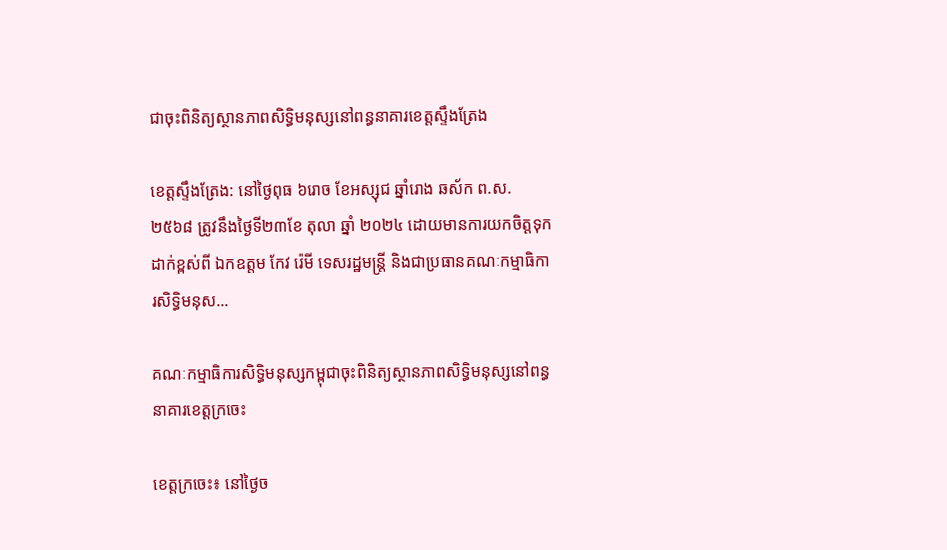ជាចុះពិនិត្យស្ថានភាពសិទ្ធិមនុស្សនៅពន្ធនាគារខេត្តស្ទឹងត្រែង

ខេត្តស្ទឹងត្រែង: នៅថ្ងៃពុធ ៦រោច ខែអស្សុជ ឆ្នាំរោង ឆស័ក ព.ស. ២៥៦៨ ត្រូវនឹងថ្ងៃទី២៣ខែ តុលា ឆ្នាំ ២០២៤ ដោយមានការយកចិត្តទុកដាក់ខ្ពស់ពី ឯកឧត្តម កែវ រ៉េមី ទេសរដ្ឋមន្រ្តី និងជាប្រធានគណៈកម្មាធិការសិទ្ធិមនុស...

គណៈកម្មាធិការសិទ្ធិមនុស្សកម្ពុជាចុះពិនិត្យស្ថានភាពសិទ្ធិមនុស្សនៅពន្ធនាគារខេត្តក្រចេះ

ខេត្តក្រចេះ៖ នៅថ្ងៃច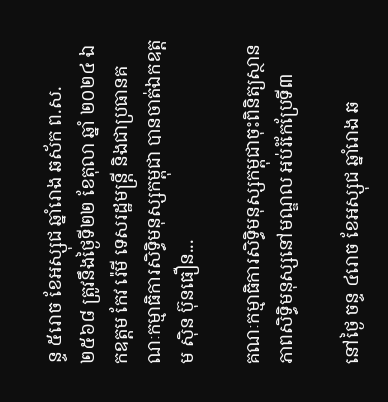ន្ទ ៥រោច ខែអស្សុជ ឆ្នាំរោង ឆស័ក ព.ស.២៥៦៨ ត្រូវនឹងថ្ងៃទី២២ ខែតុលា ឆ្នាំ ២០២៤ ឯកឧត្តម កែវ រ៉េមី ទេសរដ្ឋមន្រ្តី និងជាប្រធានគណៈកម្មាធិការសិទ្ធិមនុស្សកម្ពុជា បានចាត់ឯកឧត្តម ស៊ិន ប៊ុនធឿន...

គណៈកម្មាធិការសិទ្ធិមនុស្សកម្ពុជាចុះពិនិត្យស្ថានភាពសិទ្ធិមនុស្សនៅមណ្ឌល អប់រំកែប្រែទី៣

នៅថ្ងៃ ចន្ទ ៤រោច ខែអស្សុជ ឆ្នាំរោង ឆ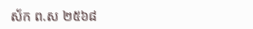ស័ក ព.ស ២៥៦៨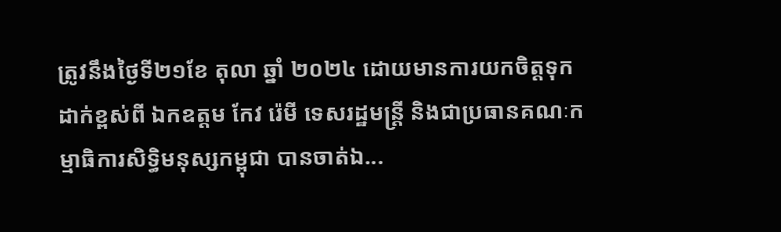ត្រូវនឹងថ្ងៃទី២១ខែ តុលា ឆ្នាំ ២០២៤ ដោយមានការយកចិត្តទុកដាក់ខ្ពស់ពី ឯកឧត្តម កែវ រ៉េមី ទេសរដ្ឋមន្រ្តី និងជាប្រធានគណៈកម្មាធិការសិទ្ធិមនុស្សកម្ពុជា បានចាត់ឯ...